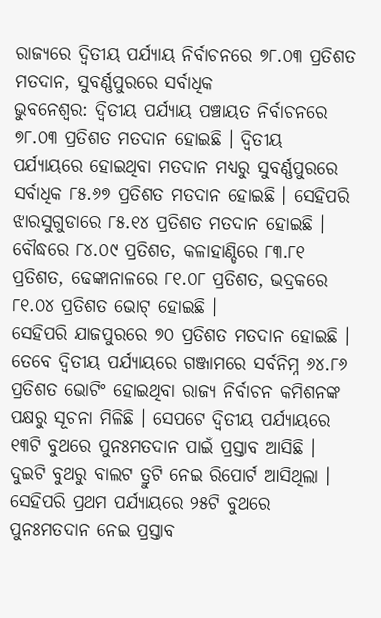ରାଜ୍ୟରେ ଦ୍ୱିତୀୟ ପର୍ଯ୍ୟାୟ ନିର୍ବାଚନରେ ୭୮.୦୩ ପ୍ରତିଶତ ମତଦାନ, ସୁବର୍ଣ୍ଣପୁରରେ ସର୍ବାଧିକ
ଭୁବନେଶ୍ୱର: ଦ୍ବିତୀୟ ପର୍ଯ୍ୟାୟ ପଞ୍ଚାୟତ ନିର୍ବାଚନରେ ୭୮.୦୩ ପ୍ରତିଶତ ମତଦାନ ହୋଇଛି । ଦ୍ୱିତୀୟ ପର୍ଯ୍ୟାୟରେ ହୋଇଥିବା ମତଦାନ ମଧ୍ୟରୁ ସୁବର୍ଣ୍ଣପୁରରେ ସର୍ବାଧିକ ୮୫.୬୭ ପ୍ରତିଶତ ମତଦାନ ହୋଇଛି । ସେହିପରି ଝାରସୁଗୁଡାରେ ୮୫.୧୪ ପ୍ରତିଶତ ମତଦାନ ହୋଇଛି । ବୌଦ୍ଧରେ ୮୪.୦୯ ପ୍ରତିଶତ, କଳାହାଣ୍ଡିରେ ୮୩.୮୧ ପ୍ରତିଶତ, ଢେଙ୍କାନାଳରେ ୮୧.୦୮ ପ୍ରତିଶତ, ଭଦ୍ରକରେ ୮୧.୦୪ ପ୍ରତିଶତ ଭୋଟ୍ ହୋଇଛି ।
ସେହିପରି ଯାଜପୁରରେ ୭୦ ପ୍ରତିଶତ ମତଦାନ ହୋଇଛି । ତେବେ ଦ୍ୱିତୀୟ ପର୍ଯ୍ୟାୟରେ ଗଞ୍ଜାମରେ ସର୍ବନିମ୍ନ ୬୪.୮୬ ପ୍ରତିଶତ ଭୋଟିଂ ହୋଇଥିବା ରାଜ୍ୟ ନିର୍ବାଚନ କମିଶନଙ୍କ ପକ୍ଷରୁ ସୂଚନା ମିଳିଛି । ସେପଟେ ଦ୍ଵିତୀୟ ପର୍ଯ୍ୟାୟରେ ୧୩ଟି ବୁଥରେ ପୁନଃମତଦାନ ପାଇଁ ପ୍ରସ୍ତାବ ଆସିଛି । ଦୁଇଟି ବୁଥରୁ ବାଲଟ ତ୍ରୁଟି ନେଇ ରିପୋର୍ଟ ଆସିଥିଲା । ସେହିପରି ପ୍ରଥମ ପର୍ଯ୍ୟାୟରେ ୨୫ଟି ବୁଥରେ ପୁନଃମତଦାନ ନେଇ ପ୍ରସ୍ତାବ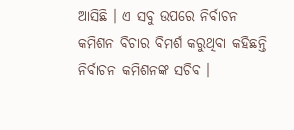ଆସିଛି । ଏ ସବୁ ଉପରେ ନିର୍ବାଚନ କମିଶନ ବିଚାର ବିମର୍ଶ କରୁଥିବା କହିଛନ୍ତି ନିର୍ବାଚନ କମିଶନଙ୍କ ସଚିବ ।